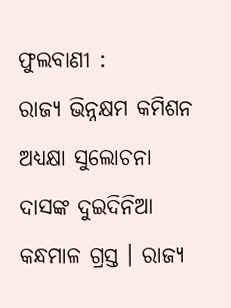ଫୁଲବାଣୀ :
ରାଜ୍ୟ ଭିନ୍ନକ୍ଷମ କମିଶନ ଅଧ୍ୟକ୍ଷା ସୁଲୋଚନା ଦାସଙ୍କ ଦୁଇଦିନିଆ କନ୍ଧମାଳ ଗ୍ରସ୍ତ । ରାଜ୍ୟ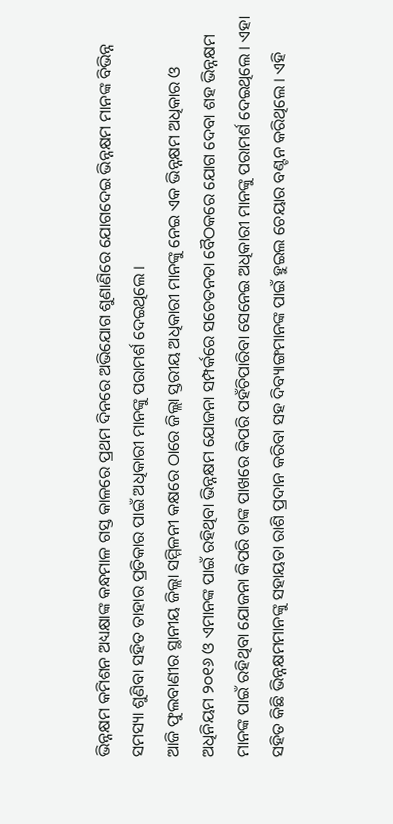ଭିନ୍ନକ୍ଷମ କମିଶନ ଅଧ୍ୟକ୍ଷାଙ୍କ କନ୍ଧମାଳ ଗସ୍ତ କାଳରେ ପ୍ରଥମ ଦିନରେ ଅଭିଯୋଗ ଶୁଣାଣିରେ ଯୋଗଦେଇ ଭିନ୍ନକ୍ଷମ ମାନଙ୍କ ବିଭିନ୍ନ ସମସ୍ୟା ଶୁଣିବା ସହିତ ତାହାର ପ୍ରତିକାର ପାଇଁ ଅଧିକାରୀ ମାନଙ୍କୁ ପରାମର୍ଶ ଦେଇଥିଲେ ।
ଆଜି ଫୁଲବାଣୀର ସ୍ଥାନୀୟ ଜିଲ୍ଲା ସମ୍ମିଳନୀ କକ୍ଷରେ ଠାରେ ଜିଲ୍ଲା ସ୍ତରୀୟ ଅଧିକାରୀ ମାନଙ୍କୁ ନେଇ ଏକ ଭିନ୍ନକ୍ଷମ ଅଧିକାର ଓ ଅଧିନିୟମ ୨୦୧୬ ଓ ଏମାନଙ୍କ ପାଇଁ ରହିଥିବା ଭିନ୍ନକ୍ଷମ ଯୋଜନା ସମ୍ପର୍କରେ ସଚେତନତା ବୈଠକରେ ଯୋଗ ଦେବା ଶହ ଭିନ୍ନକ୍ଷମ ମାନଙ୍କ ପାଇଁ ରହିଥିବା ଯୋଜନା କିପରି ତାଙ୍କ ପାଖରେ କିପରି ପହଁଚିପାରିବା ସେନେଇ ଅଧିକାରୀ ମାନଙ୍କୁ ପରାମର୍ଶ ଦେଇଥିଲେ । ଏହା ସହିତ କିଛି ଭିନ୍ନକ୍ଷମମାନଙ୍କୁ ସହାୟତା ରାଶି ପ୍ରଦାନ କରିବା ସହ ଦିବ୍ୟାଙ୍ଗମାନଙ୍କ ପାଇଁ ହୁଇଲ ଚେୟାର ବଣ୍ଟନ କରିଥିଲେ । ଏହି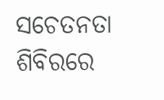ସଚେତନତା ଶିବିରରେ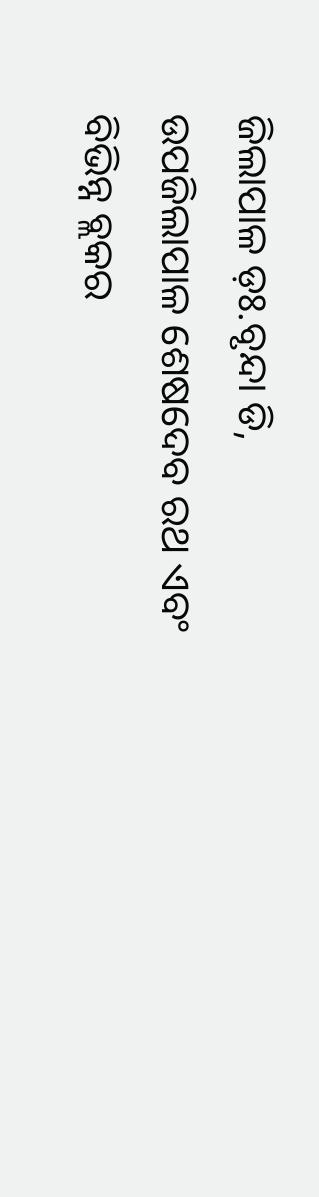ଜିଲାପାଳ ଡ଼ଃ.ବୃନ୍ଦା ଡି, ଉପଜିଲାପାଳ ଶେଷଦେବ ରଥ ଏବଂ ବିଭିନ୍ନ ବ୍ଲକର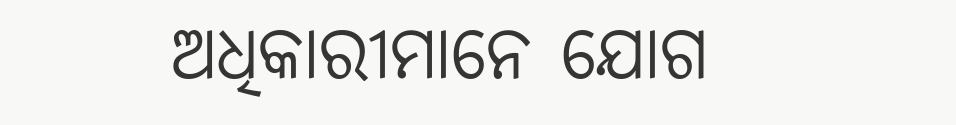ଅଧିକାରୀମାନେ ଯୋଗ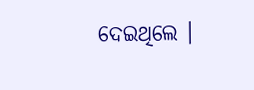ଦେଇଥିଲେ ।